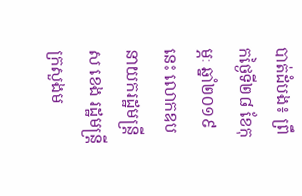បាត់ដំបង៖ ព្រឹកថ្ងៃទី២៨ ខែកុម្ភៈ ឆ្នាំ២០១៩នេះ លោកឧបនាយករដ្ឋមន្ត្រី ស ខេង រដ្ឋមន្ត្រីក្រសួងម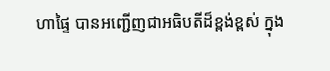ហាផ្ទៃ បានអញ្ជើញជាអធិបតីដ៏ខ្ពង់ខ្ពស់ ក្នុង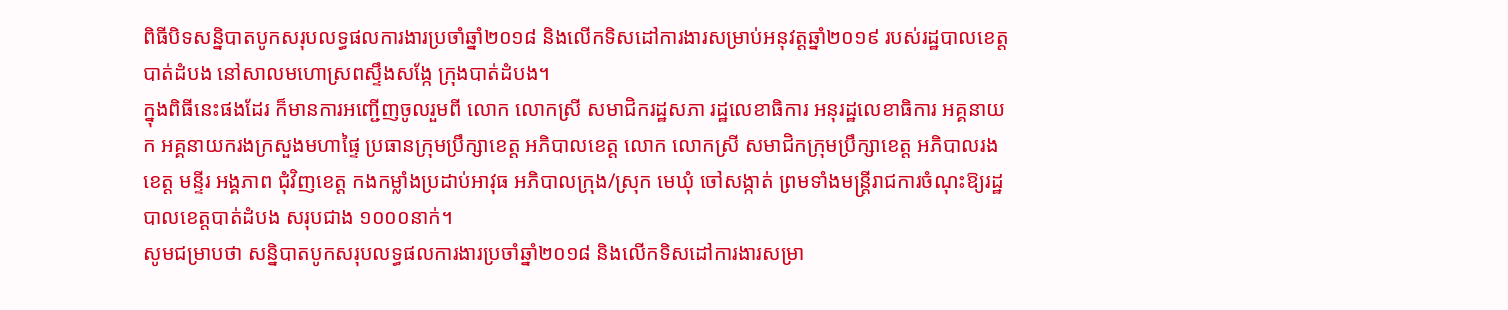ពិធីបិទសន្និបាតបូកសរុបលទ្ធផលការងារប្រចាំឆ្នាំ២០១៨ និងលើកទិសដៅការងារសម្រាប់អនុវត្តឆ្នាំ២០១៩ របស់រដ្ឋបាលខេត្តបាត់ដំបង នៅសាលមហោស្រពស្ទឹងសង្កែ ក្រុងបាត់ដំបង។
ក្នុងពិធីនេះផងដែរ ក៏មានការអញ្ជើញចូលរួមពី លោក លោកស្រី សមាជិករដ្ឋសភា រដ្ឋលេខាធិការ អនុរដ្ឋលេខាធិការ អគ្គនាយក អគ្គនាយករងក្រសួងមហាផ្ទៃ ប្រធានក្រុមប្រឹក្សាខេត្ត អភិបាលខេត្ត លោក លោកស្រី សមាជិកក្រុមប្រឹក្សាខេត្ត អភិបាលរងខេត្ត មន្ទីរ អង្គភាព ជុំវិញខេត្ត កងកម្លាំងប្រដាប់អាវុធ អភិបាលក្រុង/ស្រុក មេឃុំ ចៅសង្កាត់ ព្រមទាំងមន្ត្រីរាជការចំណុះឱ្យរដ្ឋបាលខេត្តបាត់ដំបង សរុបជាង ១០០០នាក់។
សូមជម្រាបថា សន្និបាតបូកសរុបលទ្ធផលការងារប្រចាំឆ្នាំ២០១៨ និងលើកទិសដៅការងារសម្រា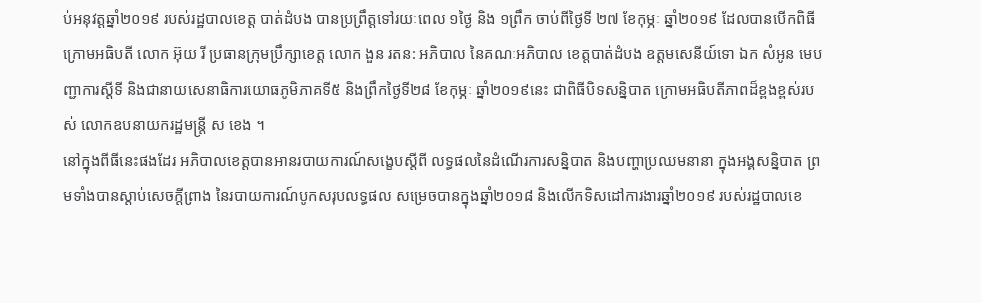ប់អនុវត្តឆ្នាំ២០១៩ របស់រដ្ឋបាលខេត្ត បាត់ដំបង បានប្រព្រឹត្តទៅរយៈពេល ១ថ្ងៃ និង ១ព្រឹក ចាប់ពីថ្ងៃទី ២៧ ខែកុម្ភៈ ឆ្នាំ២០១៩ ដែលបានបើកពិធីក្រោមអធិបតី លោក អ៊ុយ រី ប្រធានក្រុមប្រឹក្សាខេត្ត លោក ងួន រតន: អភិបាល នៃគណៈអភិបាល ខេត្តបាត់ដំបង ឧត្តមសេនីយ៍ទោ ឯក សំអូន មេបញ្ជាការស្តីទី និងជានាយសេនាធិការយោធភូមិភាគទី៥ និងព្រឹកថ្ងៃទី២៨ ខែកុម្ភៈ ឆ្នាំ២០១៩នេះ ជាពិធីបិទសន្និបាត ក្រោមអធិបតីភាពដ៏ខ្ពងខ្ពស់របស់ លោកឧបនាយករដ្ឋមន្ត្រី ស ខេង ។
នៅក្នុងពីធីនេះផងដែរ អភិបាលខេត្តបានអានរបាយការណ៍សង្ខេបស្តីពី លទ្ធផលនៃដំណើរការសន្និបាត និងបញ្ហាប្រឈមនានា ក្នុងអង្គសន្និបាត ព្រមទាំងបានស្តាប់សេចក្តីព្រាង នៃរបាយការណ៍បូកសរុបលទ្ធផល សម្រេចបានក្នុងឆ្នាំ២០១៨ និងលើកទិសដៅការងារឆ្នាំ២០១៩ របស់រដ្ឋបាលខេ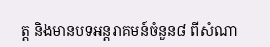ត្ត និងមានបទអន្តរាគមន៍ចំនួន៨ ពីសំណា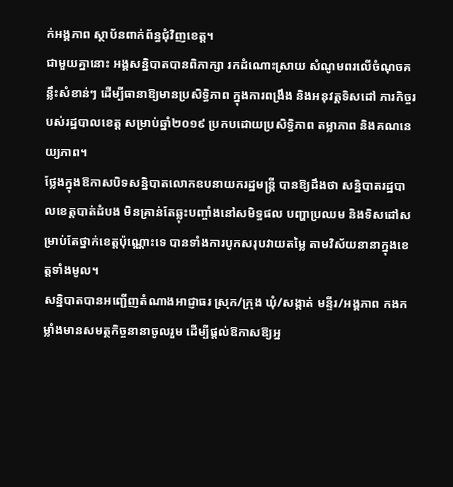ក់អង្គភាព ស្ថាប័នពាក់ព័ន្ធជុំវិញខេត្ត។
ជាមួយគ្នានោះ អង្គសន្និបាតបានពិភាក្សា រកដំណោះស្រាយ សំណូមពរលើចំណុចគន្លឹះសំខាន់ៗ ដើម្បីធានាឱ្យមានប្រសិទ្ធិភាព ក្នុងការពង្រឹង និងអនុវត្តទិសដៅ ភារកិច្ចរបស់រដ្ឋបាលខេត្ត សម្រាប់ឆ្នាំ២០១៩ ប្រកបដោយប្រសិទ្ធិភាព តម្លាភាព និងគណនេយ្យភាព។
ថ្លែងក្នុងឱកាសបិទសន្និបាតលោកឧបនាយករដ្ឋមន្ត្រី បានឱ្យដឹងថា សន្និបាតរដ្ឋបាលខេត្តបាត់ដំបង មិនគ្រាន់តែឆ្លុះបញ្ចាំងនៅសមិទ្ធផល បញ្ហាប្រឈម និងទិសដៅសម្រាប់តែថ្នាក់ខេត្តប៉ុណ្ណោះទេ បានទាំងការបូកសរុបវាយតម្លៃ តាមវិស័យនានាក្នុងខេត្តទាំងមូល។
សន្និបាតបានអញ្ជើញតំណាងអាជ្ញាធរ ស្រុក/ក្រុង ឃុំ/សង្កាត់ មន្ទីរ/អង្គភាព កងកម្លាំងមានសមត្ថកិច្ចនានាចូលរួម ដើម្បីផ្តល់ឱកាសឱ្យអ្ន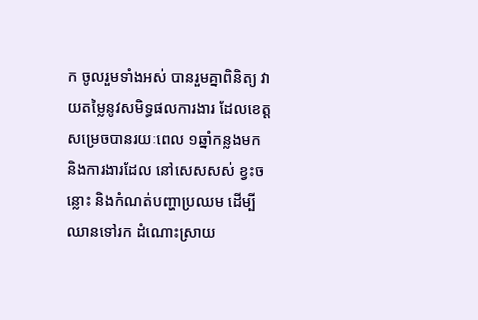ក ចូលរួមទាំងអស់ បានរួមគ្នាពិនិត្យ វាយតម្លៃនូវសមិទ្ធផលការងារ ដែលខេត្តសម្រេចបានរយៈពេល ១ឆ្នាំកន្លងមក និងការងារដែល នៅសេសសស់ ខ្វះចន្លោះ និងកំណត់បញ្ហាប្រឈម ដើម្បីឈានទៅរក ដំណោះស្រាយ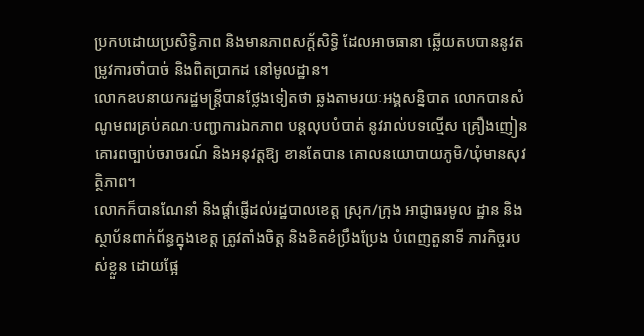ប្រកបដោយប្រសិទ្ធិភាព និងមានភាពសក្ត័សិទ្ធិ ដែលអាចធានា ឆ្លើយតបបាននូវតម្រូវការចាំបាច់ និងពិតប្រាកដ នៅមូលដ្ឋាន។
លោកឧបនាយករដ្ឋមន្ត្រីបានថ្លែងទៀតថា ឆ្លងតាមរយៈអង្គសន្និបាត លោកបានសំណូមពរគ្រប់គណៈបញ្ជាការឯកភាព បន្តលុបបំបាត់ នូវរាល់បទល្មើស គ្រឿងញៀន គោរពច្បាប់ចរាចរណ៍ និងអនុវត្តឱ្យ ខានតែបាន គោលនយោបាយភូមិ/ឃុំមានសុវត្ថិភាព។
លោកក៏បានណែនាំ និងផ្តាំផ្ញើដល់រដ្ឋបាលខេត្ត ស្រុក/ក្រុង អាជ្ញាធរមូល ដ្ឋាន និងស្ថាប័នពាក់ព័ន្ធក្នុងខេត្ត ត្រូវតាំងចិត្ត និងខិតខំប្រឹងប្រែង បំពេញតួនាទី ភារកិច្ចរបស់ខ្លួន ដោយផ្អែ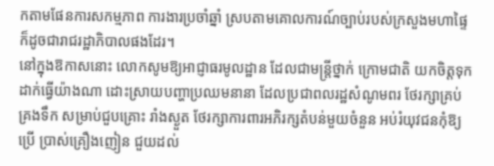កតាមផែនការសកម្មភាព ការងារប្រចាំឆ្នាំ ស្របតាមគោលការណ៍ច្បាប់របស់ក្រសួងមហាផ្ទៃ ក៏ដូចជារាជរដ្ឋាភិបាលផងដែរ។
នៅក្នុងឱកាសនោះ លោកសូមឱ្យអាជ្ញាធរមូលដ្ឋាន ដែលជាមន្ត្រីថ្នាក់ ក្រោមជាតិ យកចិត្តទុកដាក់ធ្វើយ៉ាងណា ដោះស្រាយបញ្ហាប្រឈមនានា ដែលប្រជាពលរដ្ឋសំណូមពរ ថែរក្សាគ្រប់គ្រងទឹក សម្រាប់ជួបគ្រោះ រាំងស្ងួត ថែរក្សាការពារអភិរក្សតំបន់មួយចំនួន អប់រំយុវជនកុំឱ្យប្រើ ប្រាស់គ្រឿងញៀន ជួយដល់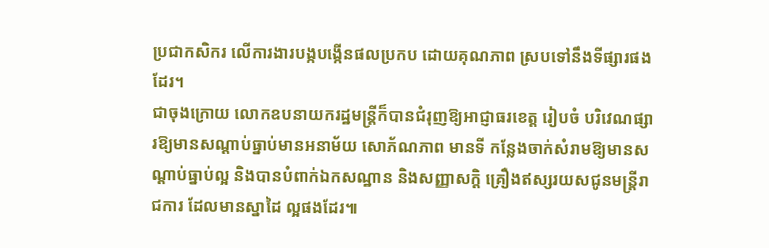ប្រជាកសិករ លើការងារបង្កបង្កើនផលប្រកប ដោយគុណភាព ស្របទៅនឹងទីផ្សារផងដែរ។
ជាចុងក្រោយ លោកឧបនាយករដ្ឋមន្ត្រីក៏បានជំរុញឱ្យអាជ្ញាធរខេត្ត រៀបចំ បរិវេណផ្សារឱ្យមានសណ្តាប់ធ្នាប់មានអនាម័យ សោភ័ណភាព មានទី កន្លែងចាក់សំរាមឱ្យមានសណ្តាប់ធ្នាប់ល្អ និងបានបំពាក់ឯកសណ្ឋាន និងសញ្ញាសក្តិ គ្រឿងឥស្សរយសជូនមន្ត្រីរាជការ ដែលមានស្នាដៃ ល្អផងដែរ៕